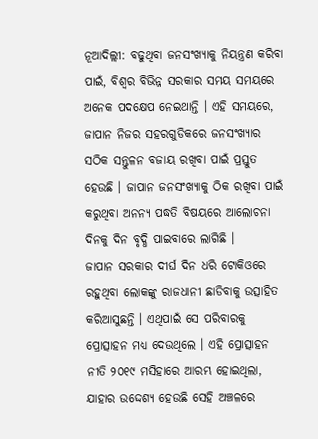ନୂଆଦିଲ୍ଲୀ: ବଢୁଥିବା ଜନସଂଖ୍ୟାକୁ ନିୟନ୍ତ୍ରଣ କରିବା ପାଇଁ, ବିଶ୍ୱର ବିଭିନ୍ନ ସରକାର ସମୟ ସମୟରେ ଅନେକ ପଦକ୍ଷେପ ନେଇଥାନ୍ତି । ଏହି ସମୟରେ, ଜାପାନ ନିଜର ସହରଗୁଡିକରେ ଜନସଂଖ୍ୟାର ସଠିକ ସନ୍ତୁଳନ ବଜାୟ ରଖିବା ପାଇଁ ପ୍ରସ୍ତୁତ ହେଉଛି । ଜାପାନ ଜନସଂଖ୍ୟାକୁ ଠିକ ରଖିବା ପାଇଁ କରୁଥିବା ଅନନ୍ୟ ପଦ୍ଧତି ବିଷୟରେ ଆଲୋଚନା ଦିନକୁ ଦିନ ବୃଦ୍ଧି ପାଇବାରେ ଲାଗିଛି ।
ଜାପାନ ସରକାର ଦୀର୍ଘ ଦିନ ଧରି ଟୋକିଓରେ ରହୁଥିବା ଲୋକଙ୍କୁ ରାଜଧାନୀ ଛାଡିବାକୁ ଉତ୍ସାହିତ କରିଆସୁଛନ୍ତି । ଏଥିପାଇଁ ସେ ପରିବାରକୁ ପ୍ରୋତ୍ସାହନ ମଧ୍ୟ ଦେଉଥିଲେ । ଏହି ପ୍ରୋତ୍ସାହନ ନୀତି ୨୦୧୯ ମସିହାରେ ଆରମ୍ଭ ହୋଇଥିଲା, ଯାହାର ଉଦ୍ଦେଶ୍ୟ ହେଉଛି ସେହି ଅଞ୍ଚଳରେ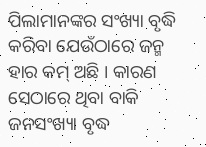ପିଲାମାନଙ୍କର ସଂଖ୍ୟା ବୃଦ୍ଧି କରିବା ଯେଉଁଠାରେ ଜନ୍ମ ହାର କମ୍ ଅଛି । କାରଣ ସେଠାରେ ଥିବା ବାକି ଜନସଂଖ୍ୟା ବୃଦ୍ଧ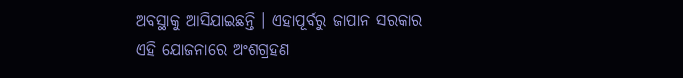ଅବସ୍ଥାକୁ ଆସିଯାଇଛନ୍ତି । ଏହାପୂର୍ବରୁ ଜାପାନ ସରକାର ଏହି ଯୋଜନାରେ ଅଂଶଗ୍ରହଣ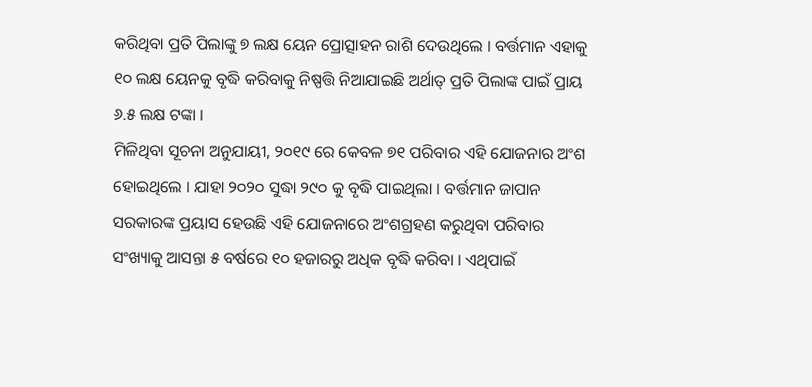କରିଥିବା ପ୍ରତି ପିଲାଙ୍କୁ ୭ ଲକ୍ଷ ୟେନ ପ୍ରୋତ୍ସାହନ ରାଶି ଦେଉଥିଲେ । ବର୍ତ୍ତମାନ ଏହାକୁ ୧୦ ଲକ୍ଷ ୟେନକୁ ବୃଦ୍ଧି କରିବାକୁ ନିଷ୍ପତ୍ତି ନିଆଯାଇଛି ଅର୍ଥାତ୍ ପ୍ରତି ପିଲାଙ୍କ ପାଇଁ ପ୍ରାୟ ୬.୫ ଲକ୍ଷ ଟଙ୍କା ।
ମିଳିଥିବା ସୂଚନା ଅନୁଯାୟୀ, ୨୦୧୯ ରେ କେବଳ ୭୧ ପରିବାର ଏହି ଯୋଜନାର ଅଂଶ ହୋଇଥିଲେ । ଯାହା ୨୦୨୦ ସୁଦ୍ଧା ୨୯୦ କୁ ବୃଦ୍ଧି ପାଇଥିଲା । ବର୍ତ୍ତମାନ ଜାପାନ ସରକାରଙ୍କ ପ୍ରୟାସ ହେଉଛି ଏହି ଯୋଜନାରେ ଅଂଶଗ୍ରହଣ କରୁଥିବା ପରିବାର ସଂଖ୍ୟାକୁ ଆସନ୍ତା ୫ ବର୍ଷରେ ୧୦ ହଜାରରୁ ଅଧିକ ବୃଦ୍ଧି କରିବା । ଏଥିପାଇଁ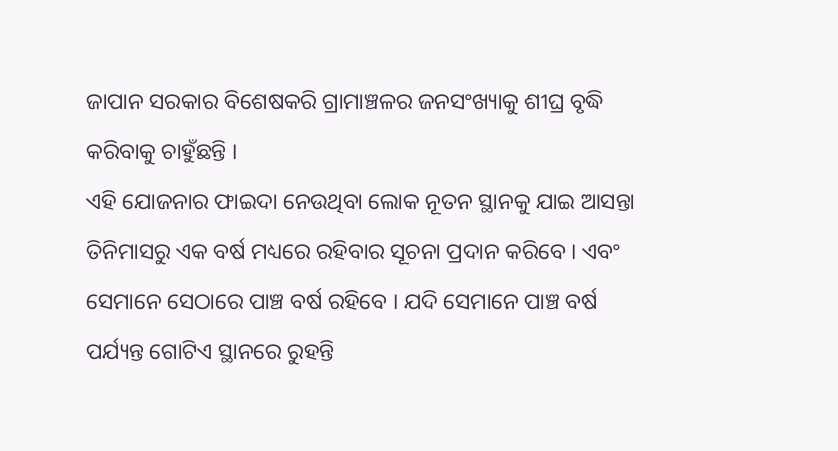ଜାପାନ ସରକାର ବିଶେଷକରି ଗ୍ରାମାଞ୍ଚଳର ଜନସଂଖ୍ୟାକୁ ଶୀଘ୍ର ବୃଦ୍ଧି କରିବାକୁ ଚାହୁଁଛନ୍ତି ।
ଏହି ଯୋଜନାର ଫାଇଦା ନେଉଥିବା ଲୋକ ନୂତନ ସ୍ଥାନକୁ ଯାଇ ଆସନ୍ତା ତିନିମାସରୁ ଏକ ବର୍ଷ ମଧ୍ୟରେ ରହିବାର ସୂଚନା ପ୍ରଦାନ କରିବେ । ଏବଂ ସେମାନେ ସେଠାରେ ପାଞ୍ଚ ବର୍ଷ ରହିବେ । ଯଦି ସେମାନେ ପାଞ୍ଚ ବର୍ଷ ପର୍ଯ୍ୟନ୍ତ ଗୋଟିଏ ସ୍ଥାନରେ ରୁହନ୍ତି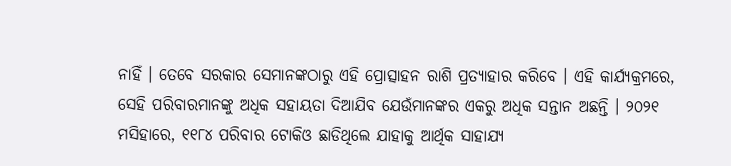ନାହିଁ । ତେବେ ସରକାର ସେମାନଙ୍କଠାରୁ ଏହି ପ୍ରୋତ୍ସାହନ ରାଶି ପ୍ରତ୍ୟାହାର କରିବେ । ଏହି କାର୍ଯ୍ୟକ୍ରମରେ, ସେହି ପରିବାରମାନଙ୍କୁ ଅଧିକ ସହାୟତା ଦିଆଯିବ ଯେଉଁମାନଙ୍କର ଏକରୁ ଅଧିକ ସନ୍ତାନ ଅଛନ୍ତି । ୨୦୨୧ ମସିହାରେ, ୧୧୮୪ ପରିବାର ଟୋକିଓ ଛାଡିଥିଲେ ଯାହାକୁ ଆର୍ଥିକ ସାହାଯ୍ୟ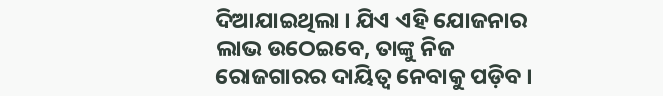ଦିଆଯାଇଥିଲା । ଯିଏ ଏହି ଯୋଜନାର ଲାଭ ଉଠେଇବେ, ତାଙ୍କୁ ନିଜ ରୋଜଗାରର ଦାୟିତ୍ୱ ନେବାକୁ ପଡ଼ିବ ।